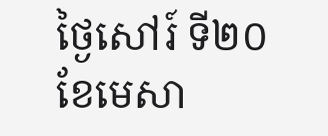ថ្ងៃសៅរ៍ ទី២០ ខែមេសា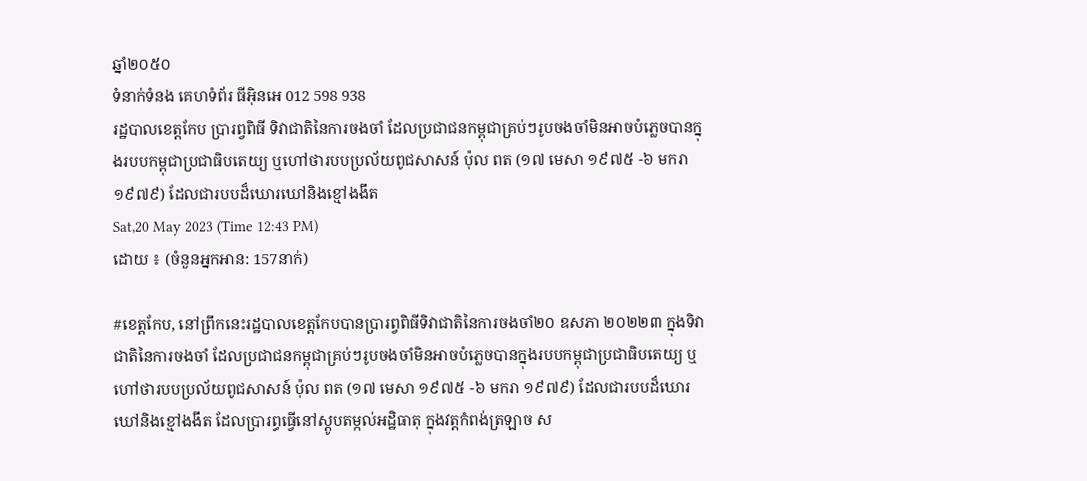ឆ្នាំ២០៥០
ទំនាក់ទំនង គេហទំព័រ ធីអ៊ិនអេ 012 598 938
រដ្ឋបាលខេត្តកែប ប្រារព្វពិធី ទិវាជាតិនៃការចងចាំ ដែលប្រជាជនកម្ពុជាគ្រប់ៗរូបចងចាំមិនអាចបំភ្លេចបានក្នុងរបបកម្ពុជាប្រជាធិបតេយ្យ ឬហៅថារបបប្រល័យពូជសាសន៍ ប៉ុល ពត (១៧ មេសា ១៩៧៥ -៦ មករា ១៩៧៩) ដែលជារបបដ៏ឃោរឃៅនិងខ្មៅងងឹត
Sat,20 May 2023 (Time 12:43 PM)
ដោយ ៖ (ចំនួនអ្នកអាន: 157នាក់)

#ខេត្តកែប, នៅព្រឹកនេះរដ្ឋបាលខេត្តកែបបានប្រារព្វពិធីទិវាជាតិនៃការចងចាំ២០ ឧសភា ២០២២៣ ក្នុងទិវាជាតិនៃការចងចាំ ដែលប្រជាជនកម្ពុជាគ្រប់ៗរូបចងចាំមិនអាចបំភ្លេចបានក្នុងរបបកម្ពុជាប្រជាធិបតេយ្យ ឬហៅថារបបប្រល័យពូជសាសន៍ ប៉ុល ពត (១៧ មេសា ១៩៧៥ -៦ មករា ១៩៧៩) ដែលជារបបដ៏ឃោរឃៅនិងខ្មៅងងឹត ដែលប្រារព្ធធ្វើនៅស្តូបតម្កល់អដ្ឋិធាតុ ក្នុងវត្តកំពង់ត្រឡាច ស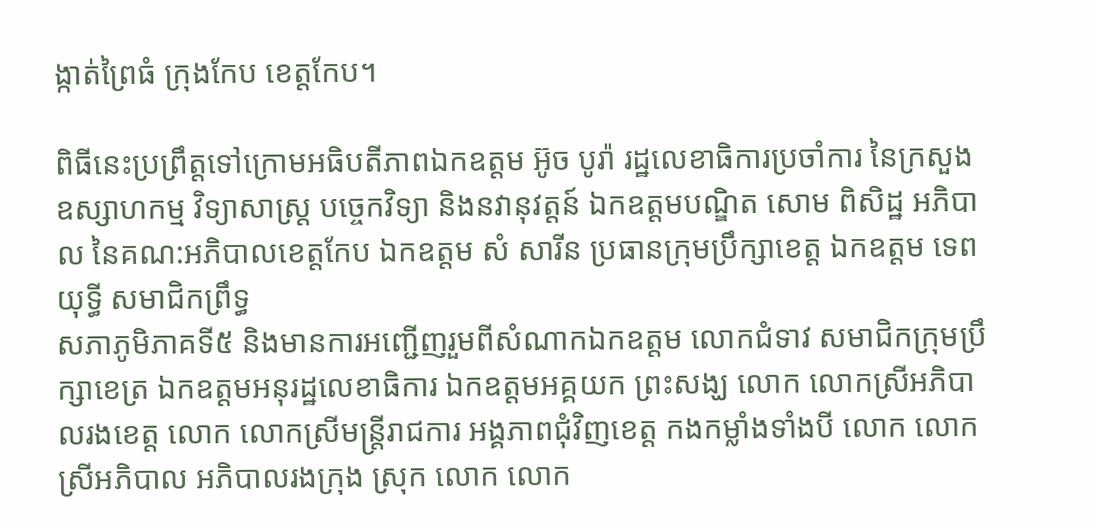ង្កាត់ព្រៃធំ ក្រុងកែប ខេត្តកែប។

ពិធីនេះប្រព្រឹត្តទៅក្រោមអធិបតីភាពឯកឧត្តម អ៊ូច បូរ៉ា រដ្ឋលេខាធិការប្រចាំការ នៃក្រសួងឧស្សាហកម្ម វិទ្យាសាស្រ្ត បច្ចេកវិទ្យា និងនវានុវត្តន៍ ឯកឧត្តមបណ្ឌិត សោម ពិសិដ្ឋ អភិបាល នៃគណ:អភិបាលខេត្តកែប ឯកឧត្តម សំ សារីន ប្រធានក្រុមប្រឹក្សាខេត្ត ឯកឧត្តម ទេព យុទ្ធី សមាជិកព្រឹទ្ធ
សភាភូមិភាគទី៥ និងមានការអញ្ជើញរួមពីសំណាកឯកឧត្តម លោកជំទាវ សមាជិកក្រុមប្រឹក្សាខេត្រ ឯកឧត្តមអនុរដ្ឋលេខាធិការ ឯកឧត្តមអគ្គយក ព្រះសង្ឃ លោក លោកស្រីអភិបាលរងខេត្ត លោក លោកស្រីមន្រ្តីរាជការ អង្គភាពជុំវិញខេត្ត កងកម្លាំងទាំងបី លោក លោកស្រីអភិបាល អភិបាលរងក្រុង ស្រុក លោក លោក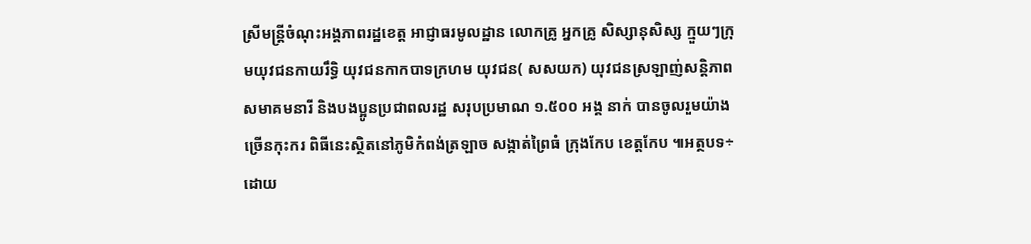ស្រីមន្រ្តីចំណុះអង្គភាពរដ្ឋខេត្ត អាជ្ញាធរមូលដ្ឋាន លោកគ្រូ អ្នកគ្រូ សិស្សានុសិស្ស ក្មួយៗក្រុមយុវជនកាយរឹទ្ធិ យុវជនកាកបាទក្រហម យុវជន( សសយក) យុវជនស្រឡាញ់សន្តិភាព សមាគមនារី និងបងប្អូនប្រជាពលរដ្ឋ សរុបប្រមាណ ១.៥០០ អង្គ នាក់ បានចូលរួមយ៉ាងច្រើនកុះករ ពិធីនេះស្ថិតនៅភូមិកំពង់ត្រឡាច សង្កាត់ព្រៃធំ ក្រុងកែប ខេត្តកែប ៕អត្ថបទ÷ដោយ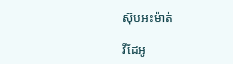ស៊ុបអះម៉ាត់

វីដែអូ